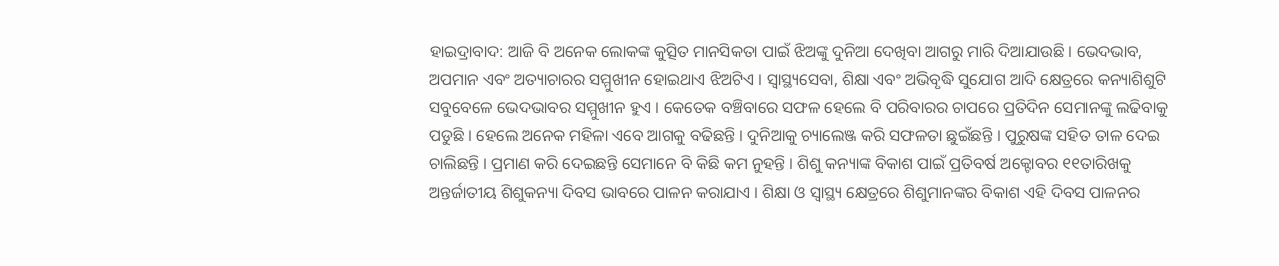ହାଇଦ୍ରାବାଦ: ଆଜି ବି ଅନେକ ଲୋକଙ୍କ କୁତ୍ସିତ ମାନସିକତା ପାଇଁ ଝିଅଙ୍କୁ ଦୁନିଆ ଦେଖିବା ଆଗରୁ ମାରି ଦିଆଯାଉଛି । ଭେଦଭାବ, ଅପମାନ ଏବଂ ଅତ୍ୟାଚାରର ସମ୍ମୁଖୀନ ହୋଇଥାଏ ଝିଅଟିଏ । ସ୍ବାସ୍ଥ୍ୟସେବା, ଶିକ୍ଷା ଏବଂ ଅଭିବୃଦ୍ଧି ସୁଯୋଗ ଆଦି କ୍ଷେତ୍ରରେ କନ୍ୟାଶିଶୁଟି ସବୁବେଳେ ଭେଦଭାବର ସମ୍ମୁଖୀନ ହୁଏ । କେତେକ ବଞ୍ଚିବାରେ ସଫଳ ହେଲେ ବି ପରିବାରର ଚାପରେ ପ୍ରତିଦିନ ସେମାନଙ୍କୁ ଲଢିବାକୁ ପଡୁଛି । ହେଲେ ଅନେକ ମହିଳା ଏବେ ଆଗକୁ ବଢିଛନ୍ତି । ଦୁନିଆକୁ ଚ୍ୟାଲେଞ୍ଜ କରି ସଫଳତା ଛୁଇଁଛନ୍ତି । ପୁରୁଷଙ୍କ ସହିତ ତାଳ ଦେଇ ଚାଲିଛନ୍ତି । ପ୍ରମାଣ କରି ଦେଇଛନ୍ତି ସେମାନେ ବି କିଛି କମ ନୁହନ୍ତି । ଶିଶୁ କନ୍ୟାଙ୍କ ବିକାଶ ପାଇଁ ପ୍ରତିବର୍ଷ ଅକ୍ଟୋବର ୧୧ତାରିଖକୁ ଅନ୍ତର୍ଜାତୀୟ ଶିଶୁକନ୍ୟା ଦିବସ ଭାବରେ ପାଳନ କରାଯାଏ । ଶିକ୍ଷା ଓ ସ୍ବାସ୍ଥ୍ୟ କ୍ଷେତ୍ରରେ ଶିଶୁମାନଙ୍କର ବିକାଶ ଏହି ଦିବସ ପାଳନର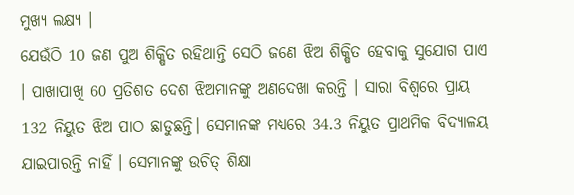ମୁଖ୍ୟ ଲକ୍ଷ୍ୟ ।
ଯେଉଁଠି 10 ଜଣ ପୁଅ ଶିକ୍ଷିତ ରହିଥାନ୍ତି ସେଠି ଜଣେ ଝିଅ ଶିକ୍ଷିତ ହେବାକୁ ସୁଯୋଗ ପାଏ । ପାଖାପାଖି 60 ପ୍ରତିଶତ ଦେଶ ଝିଅମାନଙ୍କୁ ଅଣଦେଖା କରନ୍ତି । ସାରା ବିଶ୍ବରେ ପ୍ରାୟ 132 ନିୟୁତ ଝିଅ ପାଠ ଛାଡୁଛନ୍ତି। ସେମାନଙ୍କ ମଧ୍ୟରେ 34.3 ନିୟୁତ ପ୍ରାଥମିକ ବିଦ୍ୟାଳୟ ଯାଇପାରନ୍ତି ନାହିଁ । ସେମାନଙ୍କୁ ଉଚିତ୍ ଶିକ୍ଷା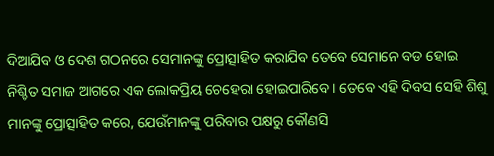ଦିଆଯିବ ଓ ଦେଶ ଗଠନରେ ସେମାନଙ୍କୁ ପ୍ରୋତ୍ସାହିତ କରାଯିବ ତେବେ ସେମାନେ ବଡ ହୋଇ ନିଶ୍ଚିତ ସମାଜ ଆଗରେ ଏକ ଲୋକପ୍ରିୟ ଚେହେରା ହୋଇପାରିବେ । ତେବେ ଏହି ଦିବସ ସେହି ଶିଶୁ ମାନଙ୍କୁ ପ୍ରୋତ୍ସାହିତ କରେ, ଯେଉଁମାନଙ୍କୁ ପରିବାର ପକ୍ଷରୁ କୌଣସି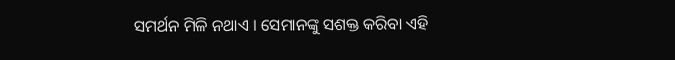ସମର୍ଥନ ମିଳି ନଥାଏ । ସେମାନଙ୍କୁ ସଶକ୍ତ କରିବା ଏହି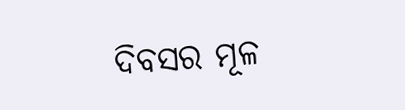ଦିବସର ମୂଳ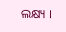ଲକ୍ଷ୍ୟ ।